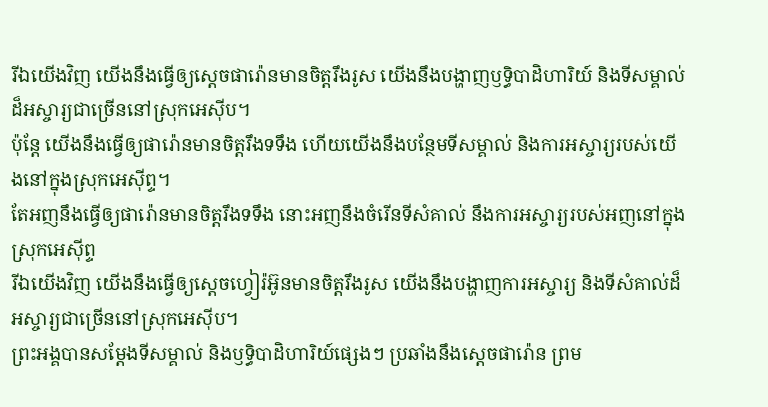រីឯយើងវិញ យើងនឹងធ្វើឲ្យស្ដេចផារ៉ោនមានចិត្តរឹងរូស យើងនឹងបង្ហាញឫទ្ធិបាដិហារិយ៍ និងទីសម្គាល់ដ៏អស្ចារ្យជាច្រើននៅស្រុកអេស៊ីប។
ប៉ុន្ដែ យើងនឹងធ្វើឲ្យផារ៉ោនមានចិត្តរឹងទទឹង ហើយយើងនឹងបន្ថែមទីសម្គាល់ និងការអស្ចារ្យរបស់យើងនៅក្នុងស្រុកអេស៊ីព្ទ។
តែអញនឹងធ្វើឲ្យផារ៉ោនមានចិត្តរឹងទទឹង នោះអញនឹងចំរើនទីសំគាល់ នឹងការអស្ចារ្យរបស់អញនៅក្នុងស្រុកអេស៊ីព្ទ
រីឯយើងវិញ យើងនឹងធ្វើឲ្យស្តេចហ្វៀរ៉អ៊ូនមានចិត្តរឹងរូស យើងនឹងបង្ហាញការអស្ចារ្យ និងទីសំគាល់ដ៏អស្ចារ្យជាច្រើននៅស្រុកអេស៊ីប។
ព្រះអង្គបានសម្តែងទីសម្គាល់ និងឫទ្ធិបាដិហារិយ៍ផ្សេងៗ ប្រឆាំងនឹងស្ដេចផារ៉ោន ព្រម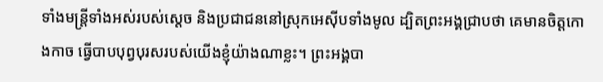ទាំងមន្ត្រីទាំងអស់របស់ស្ដេច និងប្រជាជននៅស្រុកអេស៊ីបទាំងមូល ដ្បិតព្រះអង្គជ្រាបថា គេមានចិត្តកោងកាច ធ្វើបាបបុព្វបុរសរបស់យើងខ្ញុំយ៉ាងណាខ្លះ។ ព្រះអង្គបា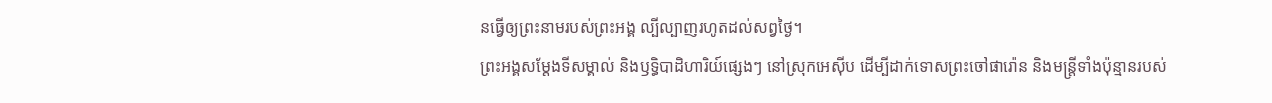នធ្វើឲ្យព្រះនាមរបស់ព្រះអង្គ ល្បីល្បាញរហូតដល់សព្វថ្ងៃ។
ព្រះអង្គសម្តែងទីសម្គាល់ និងឫទ្ធិបាដិហារិយ៍ផ្សេងៗ នៅស្រុកអេស៊ីប ដើម្បីដាក់ទោសព្រះចៅផារ៉ោន និងមន្ត្រីទាំងប៉ុន្មានរបស់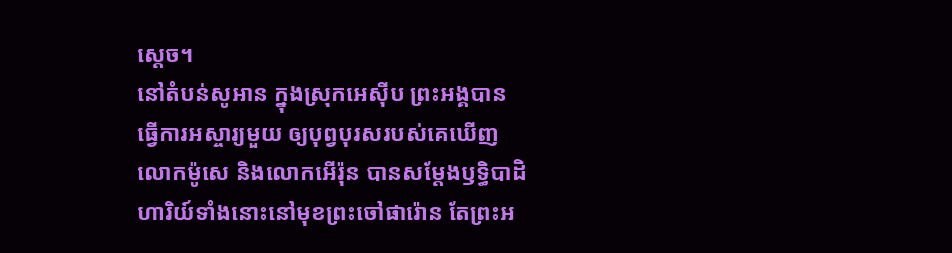ស្ដេច។
នៅតំបន់សូអាន ក្នុងស្រុកអេស៊ីប ព្រះអង្គបានធ្វើការអស្ចារ្យមួយ ឲ្យបុព្វបុរសរបស់គេឃើញ
លោកម៉ូសេ និងលោកអើរ៉ុន បានសម្តែងឫទ្ធិបាដិហារិយ៍ទាំងនោះនៅមុខព្រះចៅផារ៉ោន តែព្រះអ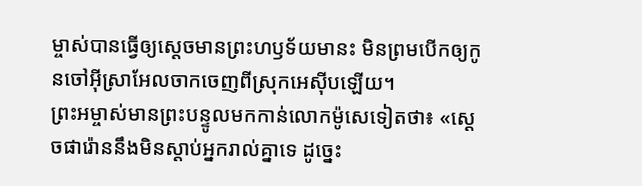ម្ចាស់បានធ្វើឲ្យស្ដេចមានព្រះហឫទ័យមានះ មិនព្រមបើកឲ្យកូនចៅអ៊ីស្រាអែលចាកចេញពីស្រុកអេស៊ីបឡើយ។
ព្រះអម្ចាស់មានព្រះបន្ទូលមកកាន់លោកម៉ូសេទៀតថា៖ «ស្ដេចផារ៉ោននឹងមិនស្ដាប់អ្នករាល់គ្នាទេ ដូច្នេះ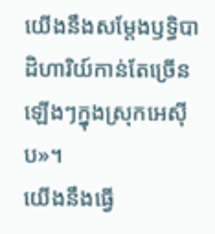យើងនឹងសម្តែងឫទ្ធិបាដិហារិយ៍កាន់តែច្រើនឡើងៗក្នុងស្រុកអេស៊ីប»។
យើងនឹងធ្វើ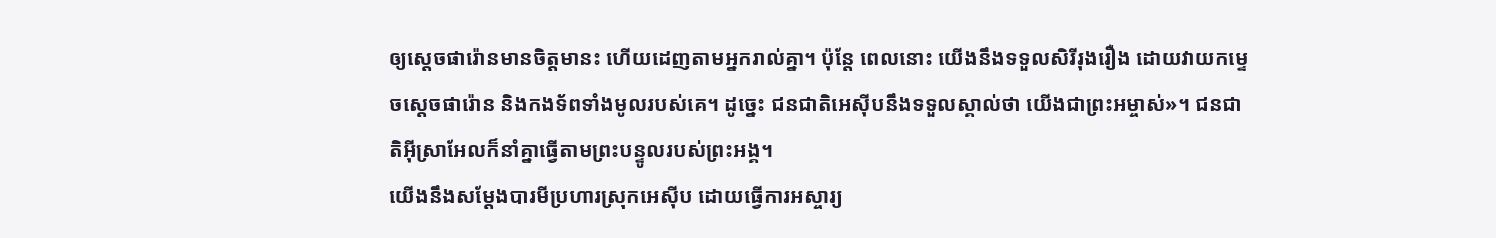ឲ្យស្ដេចផារ៉ោនមានចិត្តមានះ ហើយដេញតាមអ្នករាល់គ្នា។ ប៉ុន្តែ ពេលនោះ យើងនឹងទទួលសិរីរុងរឿង ដោយវាយកម្ទេចស្ដេចផារ៉ោន និងកងទ័ពទាំងមូលរបស់គេ។ ដូច្នេះ ជនជាតិអេស៊ីបនឹងទទួលស្គាល់ថា យើងជាព្រះអម្ចាស់»។ ជនជាតិអ៊ីស្រាអែលក៏នាំគ្នាធ្វើតាមព្រះបន្ទូលរបស់ព្រះអង្គ។
យើងនឹងសម្តែងបារមីប្រហារស្រុកអេស៊ីប ដោយធ្វើការអស្ចារ្យ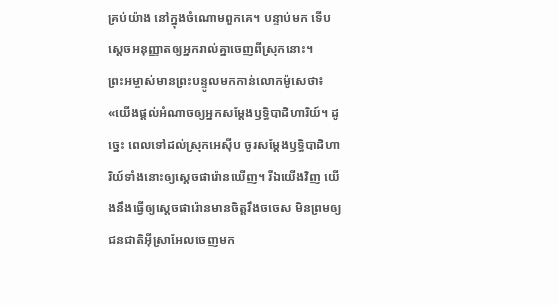គ្រប់យ៉ាង នៅក្នុងចំណោមពួកគេ។ បន្ទាប់មក ទើបស្ដេចអនុញ្ញាតឲ្យអ្នករាល់គ្នាចេញពីស្រុកនោះ។
ព្រះអម្ចាស់មានព្រះបន្ទូលមកកាន់លោកម៉ូសេថា៖ «យើងផ្ដល់អំណាចឲ្យអ្នកសម្តែងឫទ្ធិបាដិហារិយ៍។ ដូច្នេះ ពេលទៅដល់ស្រុកអេស៊ីប ចូរសម្តែងឫទ្ធិបាដិហារិយ៍ទាំងនោះឲ្យស្ដេចផារ៉ោនឃើញ។ រីឯយើងវិញ យើងនឹងធ្វើឲ្យស្ដេចផារ៉ោនមានចិត្តរឹងចចេស មិនព្រមឲ្យជនជាតិអ៊ីស្រាអែលចេញមក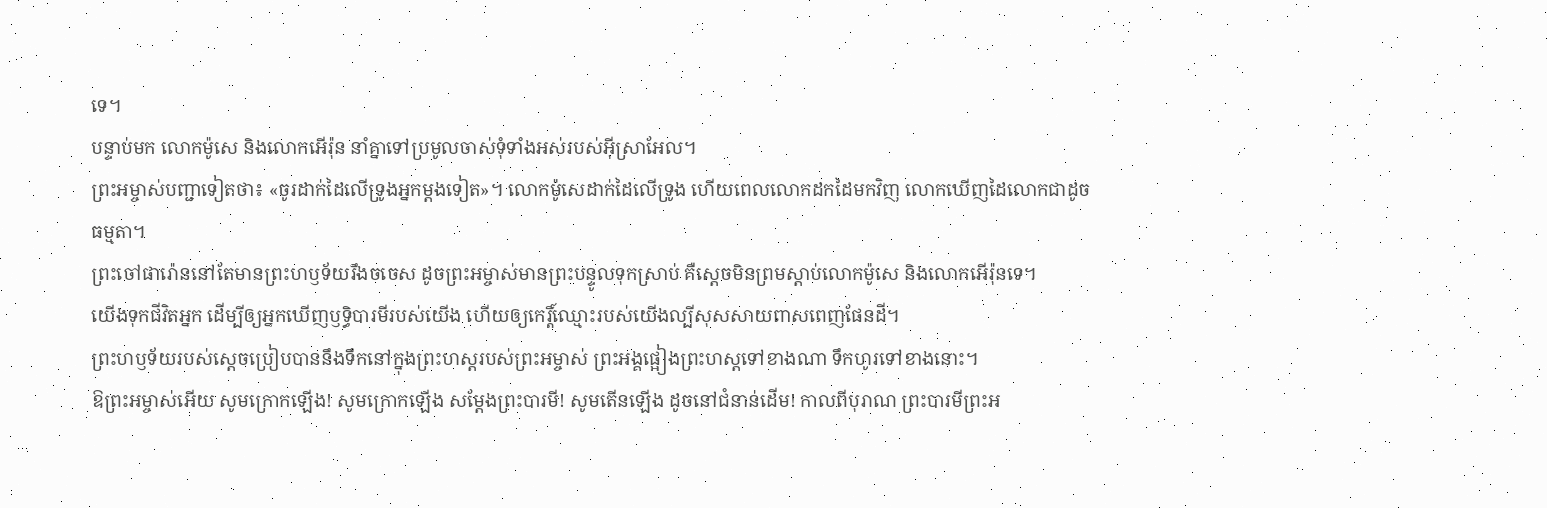ទេ។
បន្ទាប់មក លោកម៉ូសេ និងលោកអើរ៉ុន នាំគ្នាទៅប្រមូលចាស់ទុំទាំងអស់របស់អ៊ីស្រាអែល។
ព្រះអម្ចាស់បញ្ជាទៀតថា៖ «ចូរដាក់ដៃលើទ្រូងអ្នកម្ដងទៀត»។ លោកម៉ូសេដាក់ដៃលើទ្រូង ហើយពេលលោកដកដៃមកវិញ លោកឃើញដៃលោកជាដូចធម្មតា។
ព្រះចៅផារ៉ោននៅតែមានព្រះហឫទ័យរឹងចចេស ដូចព្រះអម្ចាស់មានព្រះបន្ទូលទុកស្រាប់ គឺស្ដេចមិនព្រមស្ដាប់លោកម៉ូសេ និងលោកអើរ៉ុនទេ។
យើងទុកជីវិតអ្នក ដើម្បីឲ្យអ្នកឃើញឫទ្ធិបារមីរបស់យើង ហើយឲ្យកេរ្តិ៍ឈ្មោះរបស់យើងល្បីសុសសាយពាសពេញផែនដី។
ព្រះហឫទ័យរបស់ស្ដេចប្រៀបបាននឹងទឹកនៅក្នុងព្រះហស្ដរបស់ព្រះអម្ចាស់ ព្រះអង្គផ្អៀងព្រះហស្ដទៅខាងណា ទឹកហូរទៅខាងនោះ។
ឱព្រះអម្ចាស់អើយ សូមក្រោកឡើង! សូមក្រោកឡើង សម្តែងព្រះបារមី! សូមតើនឡើង ដូចនៅជំនាន់ដើម! កាលពីបុរាណ ព្រះបារមីព្រះអ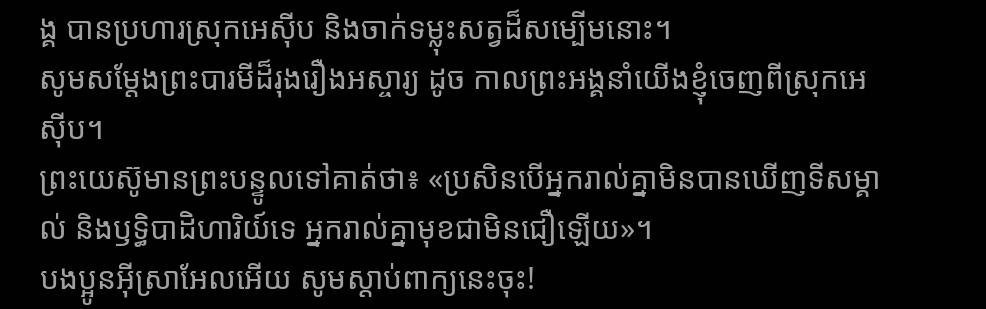ង្គ បានប្រហារស្រុកអេស៊ីប និងចាក់ទម្លុះសត្វដ៏សម្បើមនោះ។
សូមសម្តែងព្រះបារមីដ៏រុងរឿងអស្ចារ្យ ដូច កាលព្រះអង្គនាំយើងខ្ញុំចេញពីស្រុកអេស៊ីប។
ព្រះយេស៊ូមានព្រះបន្ទូលទៅគាត់ថា៖ «ប្រសិនបើអ្នករាល់គ្នាមិនបានឃើញទីសម្គាល់ និងឫទ្ធិបាដិហារិយ៍ទេ អ្នករាល់គ្នាមុខជាមិនជឿឡើយ»។
បងប្អូនអ៊ីស្រាអែលអើយ សូមស្ដាប់ពាក្យនេះចុះ!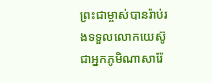ព្រះជាម្ចាស់បានរ៉ាប់រងទទួលលោកយេស៊ូ ជាអ្នកភូមិណាសារ៉ែ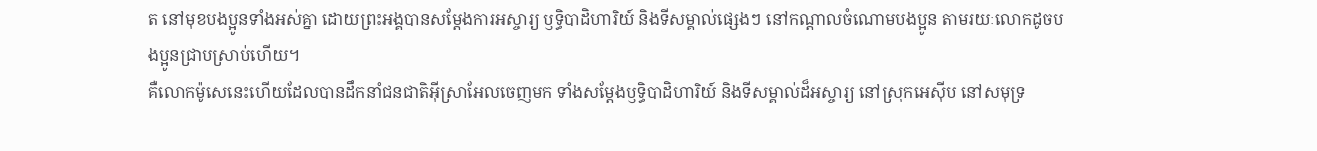ត នៅមុខបងប្អូនទាំងអស់គ្នា ដោយព្រះអង្គបានសម្តែងការអស្ចារ្យ ឫទ្ធិបាដិហារិយ៍ និងទីសម្គាល់ផ្សេងៗ នៅកណ្ដាលចំណោមបងប្អូន តាមរយៈលោកដូចបងប្អូនជ្រាបស្រាប់ហើយ។
គឺលោកម៉ូសេនេះហើយដែលបានដឹកនាំជនជាតិអ៊ីស្រាអែលចេញមក ទាំងសម្តែងឫទ្ធិបាដិហារិយ៍ និងទីសម្គាល់ដ៏អស្ចារ្យ នៅស្រុកអេស៊ីប នៅសមុទ្រ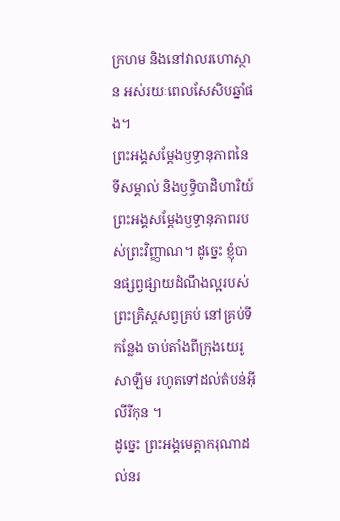ក្រហម និងនៅវាលរហោស្ថាន អស់រយៈពេលសែសិបឆ្នាំផង។
ព្រះអង្គសម្តែងឫទ្ធានុភាពនៃទីសម្គាល់ និងឫទ្ធិបាដិហារិយ៍ ព្រះអង្គសម្តែងឫទ្ធានុភាពរបស់ព្រះវិញ្ញាណ។ ដូច្នេះ ខ្ញុំបានផ្សព្វផ្សាយដំណឹងល្អរបស់ព្រះគ្រិស្តសព្វគ្រប់ នៅគ្រប់ទីកន្លែង ចាប់តាំងពីក្រុងយេរូសាឡឹម រហូតទៅដល់តំបន់អ៊ីលីរីកុន ។
ដូច្នេះ ព្រះអង្គមេត្តាករុណាដល់នរ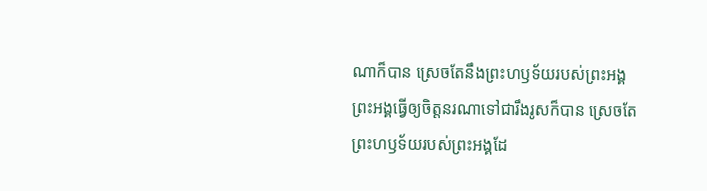ណាក៏បាន ស្រេចតែនឹងព្រះហឫទ័យរបស់ព្រះអង្គ ព្រះអង្គធ្វើឲ្យចិត្តនរណាទៅជារឹងរូសក៏បាន ស្រេចតែព្រះហឫទ័យរបស់ព្រះអង្គដែ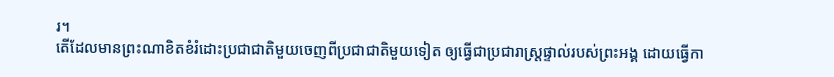រ។
តើដែលមានព្រះណាខិតខំរំដោះប្រជាជាតិមួយចេញពីប្រជាជាតិមួយទៀត ឲ្យធ្វើជាប្រជារាស្ត្រផ្ទាល់របស់ព្រះអង្គ ដោយធ្វើកា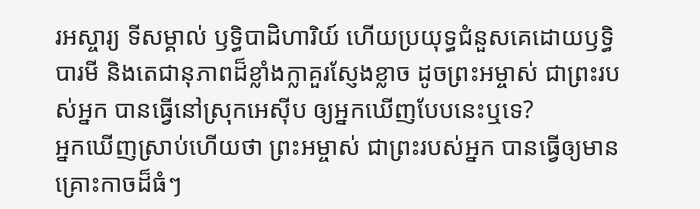រអស្ចារ្យ ទីសម្គាល់ ឫទ្ធិបាដិហារិយ៍ ហើយប្រយុទ្ធជំនួសគេដោយឫទ្ធិបារមី និងតេជានុភាពដ៏ខ្លាំងក្លាគួរស្ញែងខ្លាច ដូចព្រះអម្ចាស់ ជាព្រះរបស់អ្នក បានធ្វើនៅស្រុកអេស៊ីប ឲ្យអ្នកឃើញបែបនេះឬទេ?
អ្នកឃើញស្រាប់ហើយថា ព្រះអម្ចាស់ ជាព្រះរបស់អ្នក បានធ្វើឲ្យមានគ្រោះកាចដ៏ធំៗ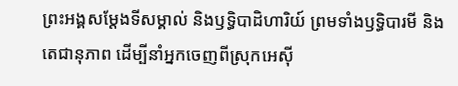ព្រះអង្គសម្តែងទីសម្គាល់ និងឫទ្ធិបាដិហារិយ៍ ព្រមទាំងឫទ្ធិបារមី និងតេជានុភាព ដើម្បីនាំអ្នកចេញពីស្រុកអេស៊ី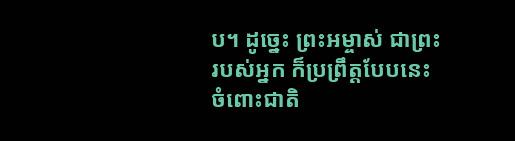ប។ ដូច្នេះ ព្រះអម្ចាស់ ជាព្រះរបស់អ្នក ក៏ប្រព្រឹត្តបែបនេះចំពោះជាតិ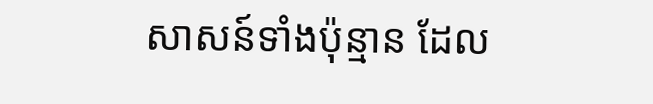សាសន៍ទាំងប៉ុន្មាន ដែល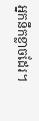អ្នកនឹកខ្លាចដែរ។